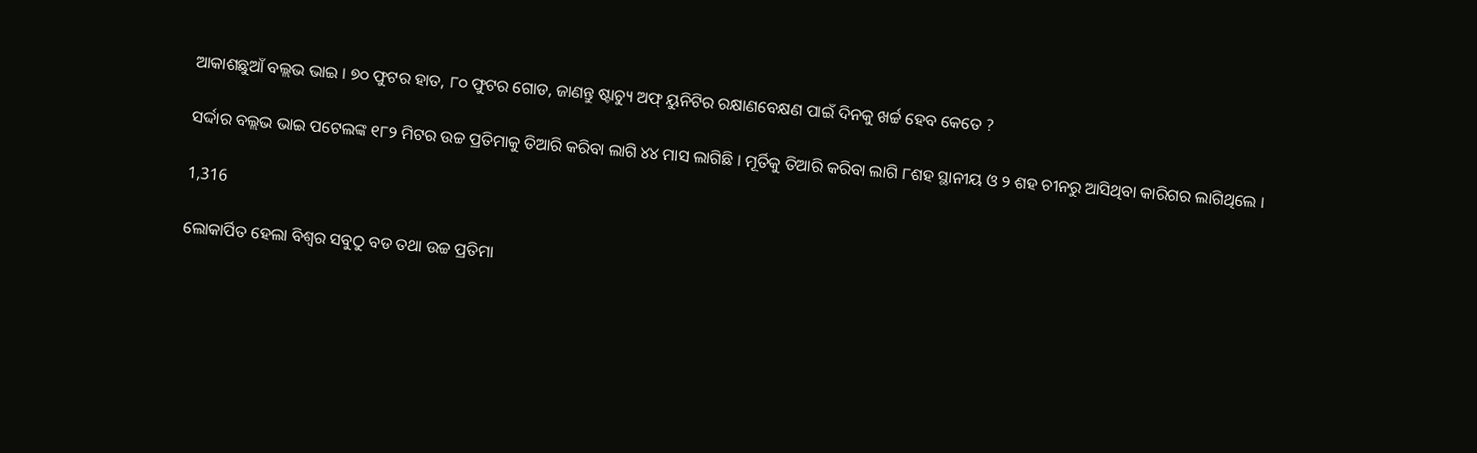ଆକାଶଛୁଆଁ ବଲ୍ଲଭ ଭାଇ । ୭୦ ଫୁଟର ହାତ, ୮୦ ଫୁଟର ଗୋଡ, ଜାଣନ୍ତୁ ଷ୍ଟାଚ୍ୟୁ ଅଫ୍ ୟୁନିଟିର ରକ୍ଷାଣବେକ୍ଷଣ ପାଇଁ ଦିନକୁ ଖର୍ଚ୍ଚ ହେବ କେତେ ?

ସର୍ଦ୍ଦାର ବଲ୍ଲଭ ଭାଇ ପଟେଲଙ୍କ ୧୮୨ ମିଟର ଉଚ୍ଚ ପ୍ରତିମାକୁ ତିଆରି କରିବା ଲାଗି ୪୪ ମାସ ଲାଗିଛି । ମୂର୍ତିକୁ ତିଆରି କରିବା ଲାଗି ୮ଶହ ସ୍ଥାନୀୟ ଓ ୨ ଶହ ଚୀନରୁ ଆସିଥିବା କାରିଗର ଲାଗିଥିଲେ ।

1,316

ଲୋକାର୍ପିତ ହେଲା ବିଶ୍ୱର ସବୁଠୁ ବଡ ତଥା ଉଚ୍ଚ ପ୍ରତିମା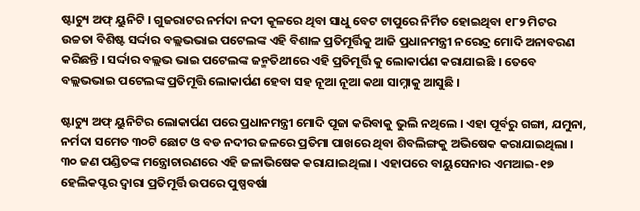ଷ୍ଟାଚ୍ୟୁ ଅଫ୍ ୟୁନିଟି । ଗୁଜରାଟର ନର୍ମଦା ନଦୀ କୂଳରେ ଥିବା ସାଧୁ ବେଟ ଟାପୁରେ ନିର୍ମିତ ହୋଇଥିବା ୧୮୨ ମିଟର ଉଚ୍ଚତା ବିଶିଷ୍ଟ ସର୍ଦ୍ଦାର ବଲ୍ଲଭଭାଇ ପଟେଲଙ୍କ ଏହି ବିଶାଳ ପ୍ରତିମୂର୍ତ୍ତିକୁ ଆଜି ପ୍ରଧାନମନ୍ତ୍ରୀ ନରେନ୍ଦ୍ର ମୋଦି ଅନାବରଣ କରିଛନ୍ତି । ସର୍ଦ୍ଦାର ବଲ୍ଲଭ ଭାଇ ପଟେଲଙ୍କ ଜନ୍ମତିଥୀରେ ଏହି ପ୍ରତିମୂର୍ତ୍ତି କୁ ଲୋକାର୍ପଣ କରାଯାଇଛି । ତେବେ ବଲ୍ଲଭଭାଇ ପଟେଲଙ୍କ ପ୍ରତିମୂତ୍ତି ଲୋକାର୍ପଣ ହେବା ସହ ନୂଆ ନୂଆ କଥା ସାମ୍ନାକୁ ଆସୁଛି ।

ଷ୍ଟାଚ୍ୟୁ ଅଫ୍ ୟୁନିଟିର ଲୋକାର୍ପଣ ପରେ ପ୍ରଧାନମନ୍ତ୍ରୀ ମୋଦି ପୂଜା କରିବାକୁ ଭୁଲି ନଥିଲେ । ଏହା ପୂର୍ବରୁ ଗଙ୍ଗା, ଯମୁନା, ନର୍ମଦା ସମେତ ୩୦ଟି ଛୋଟ ଓ ବଡ ନଦୀର ଜଳରେ ପ୍ରତିମା ପାଖରେ ଥିବା ଶିବଲିଙ୍ଗକୁ ଅଭିଷେକ କରାଯାଇଥିଲା । ୩୦ ଜଣ ପଣ୍ଡିତଙ୍କ ମନ୍ତ୍ରୋଚାରଣରେ ଏହି ଜଳାଭିଷେକ କରାଯାଇଥିଲା । ଏହାପରେ ବାୟୁସେନାର ଏମଆଇ-୧୭ ହେଲିକପ୍ଟର ଦ୍ୱାରା ପ୍ରତିମୂର୍ତ୍ତି ଉପରେ ପୁଷ୍ପବର୍ଷା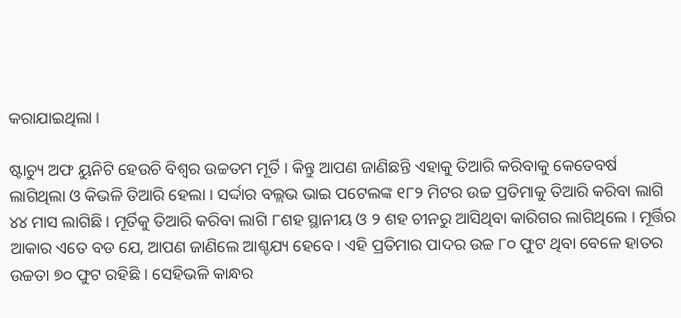କରାଯାଇଥିଲା ।

ଷ୍ଟାଚ୍ୟୁ ଅଫ ୟୁନିଟି ହେଉଚି ବିଶ୍ୱର ଉଚ୍ଚତମ ମୂର୍ତି । କିନ୍ତୁ ଆପଣ ଜାଣିଛନ୍ତି ଏହାକୁ ତିଆରି କରିବାକୁ କେତେବର୍ଷ ଲାଗିଥିଲା ଓ କିଭଳି ତିଆରି ହେଲା । ସର୍ଦ୍ଦାର ବଲ୍ଲଭ ଭାଇ ପଟେଲଙ୍କ ୧୮୨ ମିଟର ଉଚ୍ଚ ପ୍ରତିମାକୁ ତିଆରି କରିବା ଲାଗି ୪୪ ମାସ ଲାଗିଛି । ମୂର୍ତିକୁ ତିଆରି କରିବା ଲାଗି ୮ଶହ ସ୍ଥାନୀୟ ଓ ୨ ଶହ ଚୀନରୁ ଆସିଥିବା କାରିଗର ଲାଗିଥିଲେ । ମୂର୍ତ୍ତିର ଆକାର ଏତେ ବଡ ଯେ, ଆପଣ ଜାଣିଲେ ଆଶ୍ଚଯ୍ୟ ହେବେ । ଏହି ପ୍ରତିମାର ପାଦର ଉଚ୍ଚ ୮୦ ଫୁଟ ଥିବା ବେଳେ ହାତର ଉଚ୍ଚତା ୭୦ ଫୁଟ ରହିଛି । ସେହିଭଳି କାନ୍ଧର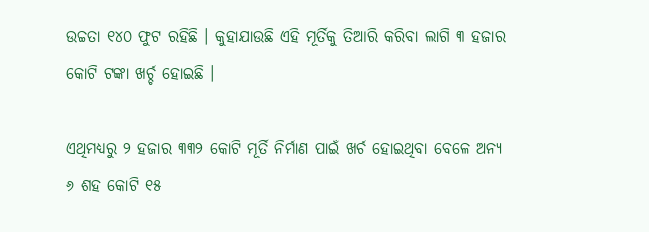ଉଚ୍ଚତା ୧୪୦ ଫୁଟ ରହିଛି । କୁହାଯାଉଛି ଏହି ମୂର୍ତିକୁ ତିଆରି କରିବା ଲାଗି ୩ ହଜାର କୋଟି ଟଙ୍କା ଖର୍ଚ୍ଚ ହୋଇଛି ।

ଏଥିମଧ୍ୟରୁ ୨ ହଜାର ୩୩୨ କୋଟି ମୂର୍ତି ନିର୍ମାଣ ପାଇଁ ଖର୍ଚ ହୋଇଥିବା ବେଳେ ଅନ୍ୟ ୬ ଶହ କୋଟି ୧୫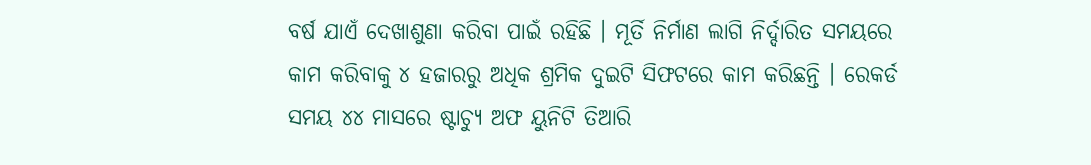ବର୍ଷ ଯାଏଁ ଦେଖାଶୁଣା କରିବା ପାଇଁ ରହିଛି । ମୂର୍ତି ନିର୍ମାଣ ଲାଗି ନିର୍ଦ୍ଦାରିତ ସମୟରେ କାମ କରିବାକୁ ୪ ହଜାରରୁ ଅଧିକ ଶ୍ରମିକ ଦୁଇଟି ସିଫଟରେ କାମ କରିଛନ୍ତି । ରେକର୍ଡ ସମୟ ୪୪ ମାସରେ ଷ୍ଟାଚ୍ୟୁ ଅଫ ୟୁନିଟି ତିଆରି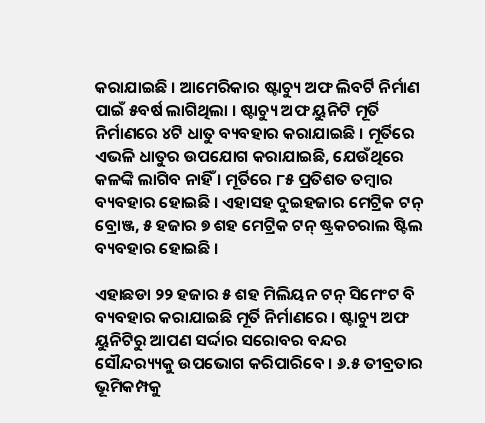କରାଯାଇଛି । ଆମେରିକାର ଷ୍ଟାଚ୍ୟୁ ଅଫ ଲିବର୍ଟି ନିର୍ମାଣ ପାଇଁ ୫ବର୍ଷ ଲାଗିଥିଲା । ଷ୍ଟାଚ୍ୟୁ ଅଫ ୟୁନିଟି ମୂର୍ତି ନିର୍ମାଣରେ ୪ଟି ଧାତୁ ବ୍ୟବହାର କରାଯାଇଛି । ମୂର୍ତିରେ ଏଭଳି ଧାତୁର ଉପଯୋଗ କରାଯାଇଛି, ଯେଉଁଥିରେ କଳଙ୍କି ଲାଗିବ ନାହିଁ । ମୂର୍ତିରେ ୮୫ ପ୍ରତିଶତ ତମ୍ବାର ବ୍ୟବହାର ହୋଇଛି । ଏହାସହ ଦୁଇହଜାର ମେଟ୍ରିକ ଟନ୍ ବ୍ରୋଞ୍ଜ, ୫ ହଜାର ୭ ଶହ ମେଟ୍ରିକ ଟନ୍ ଷ୍ଟ୍ରକଚରାଲ ଷ୍ଟିଲ ବ୍ୟବହାର ହୋଇଛି ।

ଏହାଛଡା ୨୨ ହଜାର ୫ ଶହ ମିଲିୟନ ଟନ୍ ସିମେଂଟ ବି ବ୍ୟବହାର କରାଯାଇଛି ମୂର୍ତି ନିର୍ମାଣରେ । ଷ୍ଟାଚ୍ୟୁ ଅଫ ୟୁନିଟିରୁ ଆପଣ ସର୍ଦ୍ଦାର ସରୋବର ବନ୍ଦର ସୌନ୍ଦର‌୍ୟ୍ୟକୁ ଉପଭୋଗ କରିପାରିବେ । ୬.୫ ତୀବ୍ରତାର ଭୂମିକମ୍ପକୁ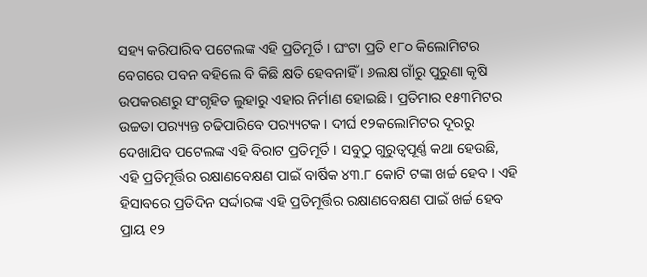ସହ୍ୟ କରିପାରିବ ପଟେଲଙ୍କ ଏହି ପ୍ରତିମୂର୍ତି । ଘଂଟା ପ୍ରତି ୧୮୦ କିଲୋମିଟର ବେଗରେ ପବନ ବହିଲେ ବି କିଛି କ୍ଷତି ହେବନାହିଁ । ୬ଲକ୍ଷ ଗାଁରୁ ପୁରୁଣା କୃଷି ଉପକରଣରୁ ସଂଗୃହିତ ଲୁହାରୁ ଏହାର ନିର୍ମାଣ ହୋଇଛି । ପ୍ରତିମାର ୧୫୩ମିଟର ଉଚ୍ଚତା ପର‌୍ୟ୍ୟନ୍ତ ଚଢିପାରିବେ ପର‌୍ୟ୍ୟଟକ । ଦୀର୍ଘ ୧୨କଲୋମିଟର ଦୂରରୁ ଦେଖାଯିବ ପଟେଲଙ୍କ ଏହି ବିରାଟ ପ୍ରତିମୂର୍ତି । ସବୁଠୁ ଗୁରୁତ୍ୱପୂର୍ଣ୍ଣ କଥା ହେଉଛି, ଏହି ପ୍ରତିମୂର୍ତ୍ତିର ରକ୍ଷାଣବେକ୍ଷଣ ପାଇଁ ବାର୍ଷିକ ୪୩.୮ କୋଟି ଟଙ୍କା ଖର୍ଚ୍ଚ ହେବ । ଏହି ହିସାବରେ ପ୍ରତିଦିନ ସର୍ଦ୍ଦାରଙ୍କ ଏହି ପ୍ରତିମୂର୍ତ୍ତିର ରକ୍ଷାଣବେକ୍ଷଣ ପାଇଁ ଖର୍ଚ୍ଚ ହେବ ପ୍ରାୟ ୧୨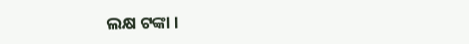ଲକ୍ଷ ଟଙ୍କା ।